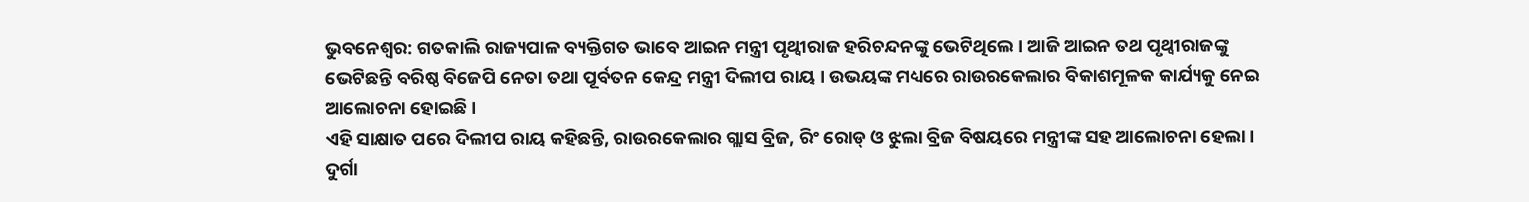ଭୁବନେଶ୍ୱର: ଗତକାଲି ରାଜ୍ୟପାଳ ବ୍ୟକ୍ତିଗତ ଭାବେ ଆଇନ ମନ୍ତ୍ରୀ ପୃଥ୍ୱୀରାଜ ହରିଚନ୍ଦନଙ୍କୁ ଭେଟିଥିଲେ । ଆଜି ଆଇନ ତଥ ପୃଥ୍ୱୀରାଜଙ୍କୁ ଭେଟିଛନ୍ତି ବରିଷ୍ଠ ବିଜେପି ନେତା ତଥା ପୂର୍ବତନ କେନ୍ଦ୍ର ମନ୍ତ୍ରୀ ଦିଲୀପ ରାୟ । ଉଭୟଙ୍କ ମଧ୍ୟରେ ରାଉରକେଲାର ବିକାଶମୂଳକ କାର୍ଯ୍ୟକୁ ନେଇ ଆଲୋଚନା ହୋଇଛି ।
ଏହି ସାକ୍ଷାତ ପରେ ଦିଲୀପ ରାୟ କହିଛନ୍ତି, ରାଉରକେଲାର ଗ୍ଲାସ ବ୍ରିଜ, ରିଂ ରୋଡ୍ ଓ ଝୁଲା ବ୍ରିଜ ବିଷୟରେ ମନ୍ତ୍ରୀଙ୍କ ସହ ଆଲୋଚନା ହେଲା । ଦୁର୍ଗା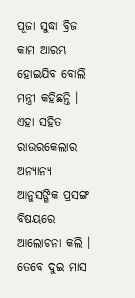ପୂଜା ସୁଦ୍ଧା ବ୍ରିଜ କାମ ଆରମ୍ଭ ହୋଇଯିବ ବୋଲି ମନ୍ତ୍ରୀ କହିଛନ୍ତି । ଏହା ସହିତ ରାଉରକେଲାର ଅନ୍ୟାନ୍ୟ ଆନୁସଙ୍ଗିକ ପ୍ରସଙ୍ଗ ବିଷୟରେ ଆଲୋଚନା କଲି ।
ତେବେ ଦୁଇ ମାସ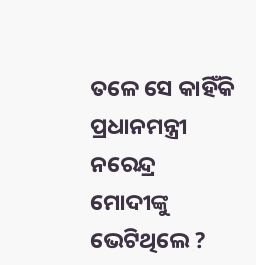ତଳେ ସେ କାହିଁକି ପ୍ରଧାନମନ୍ତ୍ରୀ ନରେନ୍ଦ୍ର ମୋଦୀଙ୍କୁ ଭେଟିଥିଲେ ?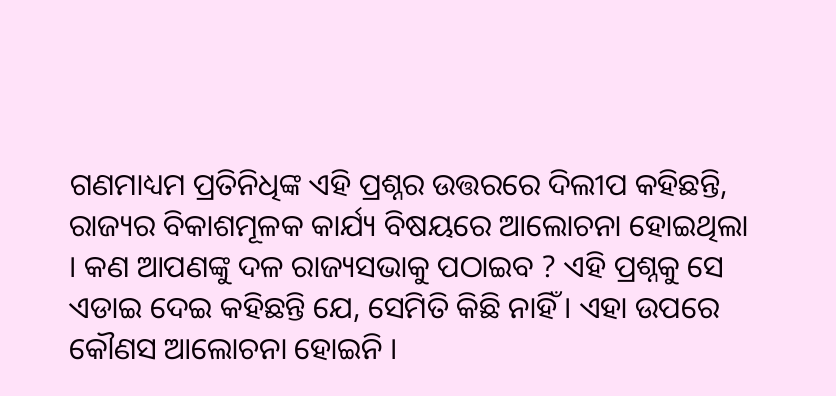ଗଣମାଧ୍ୟମ ପ୍ରତିନିଧିଙ୍କ ଏହି ପ୍ରଶ୍ନର ଉତ୍ତରରେ ଦିଲୀପ କହିଛନ୍ତି, ରାଜ୍ୟର ବିକାଶମୂଳକ କାର୍ଯ୍ୟ ବିଷୟରେ ଆଲୋଚନା ହୋଇଥିଲା । କଣ ଆପଣଙ୍କୁ ଦଳ ରାଜ୍ୟସଭାକୁ ପଠାଇବ ? ଏହି ପ୍ରଶ୍ନକୁ ସେ ଏଡାଇ ଦେଇ କହିଛନ୍ତି ଯେ, ସେମିତି କିଛି ନାହିଁ । ଏହା ଉପରେ କୌଣସ ଆଲୋଚନା ହୋଇନି ।